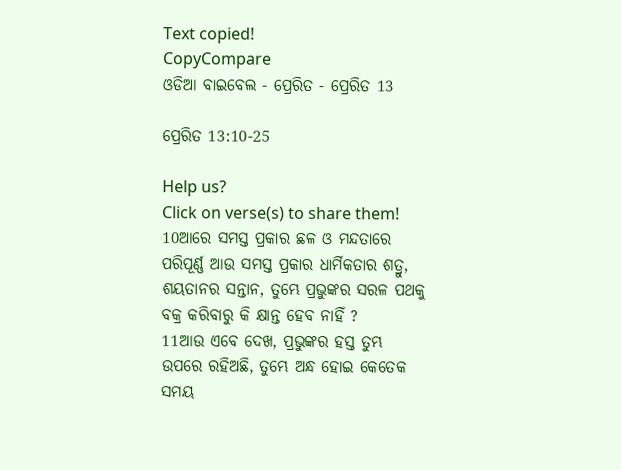Text copied!
CopyCompare
ଓଡିଆ ବାଇବେଲ - ପ୍ରେରିତ - ପ୍ରେରିତ 13

ପ୍ରେରିତ 13:10-25

Help us?
Click on verse(s) to share them!
10ଆରେ ସମସ୍ତ ପ୍ରକାର ଛଳ ଓ ମନ୍ଦତାରେ ପରିପୂର୍ଣ୍ଣ ଆଉ ସମସ୍ତ ପ୍ରକାର ଧାର୍ମିକତାର ଶତ୍ରୁ, ଶୟତାନର ସନ୍ତାନ, ତୁମ୍ଭେ ପ୍ରଭୁଙ୍କର ସରଳ ପଥକୁ ବକ୍ର କରିବାରୁ କି କ୍ଷାନ୍ତ ହେବ ନାହିଁ ?
11ଆଉ ଏବେ ଦେଖ, ପ୍ରଭୁଙ୍କର ହସ୍ତ ତୁମ୍ଭ ଉପରେ ରହିଅଛି, ତୁମ୍ଭେ ଅନ୍ଧ ହୋଇ କେତେକ ସମୟ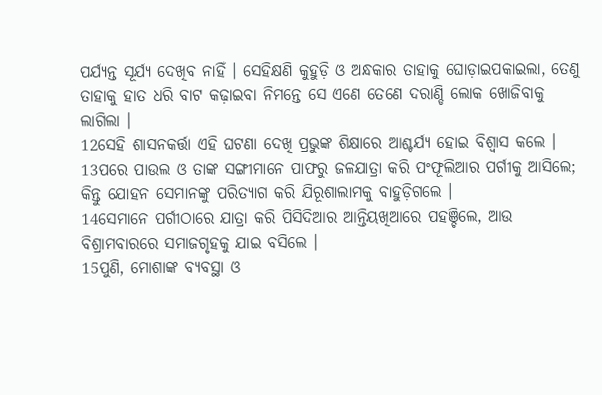ପର୍ଯ୍ୟନ୍ତ ସୂର୍ଯ୍ୟ ଦେଖିବ ନାହିଁ । ସେହିକ୍ଷଣି କୁହୁଡ଼ି ଓ ଅନ୍ଧକାର ତାହାକୁ ଘୋଡ଼ାଇପକାଇଲା, ତେଣୁ ତାହାକୁ ହାତ ଧରି ବାଟ କଢ଼ାଇବା ନିମନ୍ତେ ସେ ଏଣେ ତେଣେ ଦରାଣ୍ଡି ଲୋକ ଖୋଜିବାକୁ ଲାଗିଲା ।
12ସେହି ଶାସନକର୍ତ୍ତା ଏହି ଘଟଣା ଦେଖି ପ୍ରଭୁଙ୍କ ଶିକ୍ଷାରେ ଆଶ୍ଚର୍ଯ୍ୟ ହୋଇ ବିଶ୍ୱାସ କଲେ ।
13ପରେ ପାଉଲ ଓ ତାଙ୍କ ସଙ୍ଗୀମାନେ ପାଫରୁ ଜଳଯାତ୍ରା କରି ପଂଫୂଲିଆର ପର୍ଗୀକୁ ଆସିଲେ; କିନ୍ତୁ ଯୋହନ ସେମାନଙ୍କୁ ପରିତ୍ୟାଗ କରି ଯିରୂଶାଲାମକୁ ବାହୁଡ଼ିଗଲେ ।
14ସେମାନେ ପର୍ଗୀଠାରେ ଯାତ୍ରା କରି ପିସିଦିଆର ଆନ୍ତିୟଖିଆରେ ପହଞ୍ଚିଲେ, ଆଉ ବିଶ୍ରାମବାରରେ ସମାଜଗୃହକୁ ଯାଇ ବସିଲେ ।
15ପୁଣି, ମୋଶାଙ୍କ ବ୍ୟବସ୍ଥା ଓ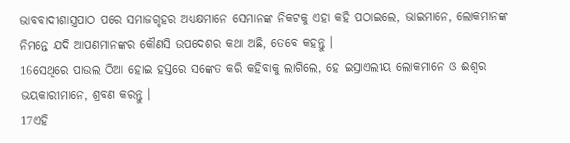ଭାବବାଦୀଶାସ୍ତ୍ରପାଠ ପରେ ସମାଜଗୃହର ଅଧ୍ୟକ୍ଷମାନେ ସେମାନଙ୍କ ନିକଟକୁ ଏହା କହି ପଠାଇଲେ, ଭାଇମାନେ, ଲୋକମାନଙ୍କ ନିମନ୍ତେ ଯଦି ଆପଣମାନଙ୍କର କୌଣସି ଉପଦେଶର କଥା ଅଛି, ତେବେ କହନ୍ତୁ ।
16ସେଥିରେ ପାଉଲ ଠିଆ ହୋଇ ହସ୍ତରେ ସଙ୍କେତ କରି କହିବାକୁ ଲାଗିଲେ, ହେ ଇସ୍ରାଏଲୀୟ ଲୋକମାନେ ଓ ଈଶ୍ୱର ଭୟକାରୀମାନେ, ଶ୍ରବଣ କରନ୍ତୁ ।
17ଏହି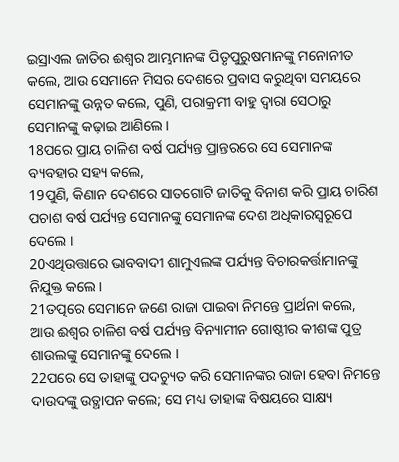ଇସ୍ରାଏଲ ଜାତିର ଈଶ୍ୱର ଆମ୍ଭମାନଙ୍କ ପିତୃପୁରୁଷମାନଙ୍କୁ ମନୋନୀତ କଲେ, ଆଉ ସେମାନେ ମିସର ଦେଶରେ ପ୍ରବାସ କରୁଥିବା ସମୟରେ ସେମାନଙ୍କୁ ଉନ୍ନତ କଲେ, ପୁଣି, ପରାକ୍ରମୀ ବାହୁ ଦ୍ୱାରା ସେଠାରୁ ସେମାନଙ୍କୁ କଢ଼ାଇ ଆଣିଲେ ।
18ପରେ ପ୍ରାୟ ଚାଳିଶ ବର୍ଷ ପର୍ଯ୍ୟନ୍ତ ପ୍ରାନ୍ତରରେ ସେ ସେମାନଙ୍କ ବ୍ୟବହାର ସହ୍ୟ କଲେ,
19ପୁଣି, କିଣାନ ଦେଶରେ ସାତଗୋଟି ଜାତିକୁ ବିନାଶ କରି ପ୍ରାୟ ଚାରିଶ ପଚାଶ ବର୍ଷ ପର୍ଯ୍ୟନ୍ତ ସେମାନଙ୍କୁ ସେମାନଙ୍କ ଦେଶ ଅଧିକାରସ୍ୱରୂପେ ଦେଲେ ।
20ଏଥିଉତ୍ତାରେ ଭାବବାଦୀ ଶାମୁଏଲଙ୍କ ପର୍ଯ୍ୟନ୍ତ ବିଚାରକର୍ତ୍ତାମାନଙ୍କୁ ନିଯୁକ୍ତ କଲେ ।
21ତତ୍ପରେ ସେମାନେ ଜଣେ ରାଜା ପାଇବା ନିମନ୍ତେ ପ୍ରାର୍ଥନା କଲେ, ଆଉ ଈଶ୍ୱର ଚାଳିଶ ବର୍ଷ ପର୍ଯ୍ୟନ୍ତ ବିନ୍ୟାମୀନ ଗୋଷ୍ଠୀର କୀଶଙ୍କ ପୁତ୍ର ଶାଉଲଙ୍କୁ ସେମାନଙ୍କୁ ଦେଲେ ।
22ପରେ ସେ ତାହାଙ୍କୁ ପଦଚ୍ୟୁତ କରି ସେମାନଙ୍କର ରାଜା ହେବା ନିମନ୍ତେ ଦାଉଦଙ୍କୁ ଉତ୍ଥାପନ କଲେ; ସେ ମଧ୍ୟ ତାହାଙ୍କ ବିଷୟରେ ସାକ୍ଷ୍ୟ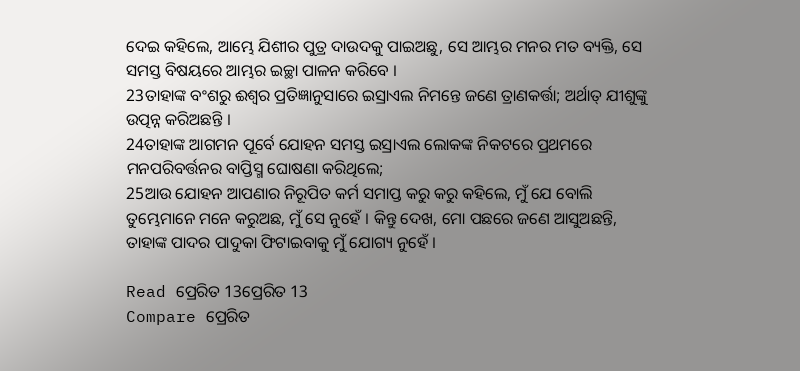ଦେଇ କହିଲେ, ଆମ୍ଭେ ଯିଶୀର ପୁତ୍ର ଦାଉଦକୁ ପାଇଅଛୁ, ସେ ଆମ୍ଭର ମନର ମତ ବ୍ୟକ୍ତି, ସେ ସମସ୍ତ ବିଷୟରେ ଆମ୍ଭର ଇଚ୍ଛା ପାଳନ କରିବେ ।
23ତାହାଙ୍କ ବଂଶରୁ ଈଶ୍ୱର ପ୍ରତିଜ୍ଞାନୁସାରେ ଇସ୍ରାଏଲ ନିମନ୍ତେ ଜଣେ ତ୍ରାଣକର୍ତ୍ତା; ଅର୍ଥାତ୍ ଯୀଶୁଙ୍କୁ ଉତ୍ପନ୍ନ କରିଅଛନ୍ତି ।
24ତାହାଙ୍କ ଆଗମନ ପୂର୍ବେ ଯୋହନ ସମସ୍ତ ଇସ୍ରାଏଲ ଲୋକଙ୍କ ନିକଟରେ ପ୍ରଥମରେ ମନପରିବର୍ତ୍ତନର ବାପ୍ତିସ୍ମ ଘୋଷଣା କରିଥିଲେ;
25ଆଉ ଯୋହନ ଆପଣାର ନିରୂପିତ କର୍ମ ସମାପ୍ତ କରୁ କରୁ କହିଲେ, ମୁଁ ଯେ ବୋଲି ତୁମ୍ଭେମାନେ ମନେ କରୁଅଛ, ମୁଁ ସେ ନୁହେଁ । କିନ୍ତୁ ଦେଖ, ମୋ ପଛରେ ଜଣେ ଆସୁଅଛନ୍ତି, ତାହାଙ୍କ ପାଦର ପାଦୁକା ଫିଟାଇବାକୁ ମୁଁ ଯୋଗ୍ୟ ନୁହେଁ ।

Read ପ୍ରେରିତ 13ପ୍ରେରିତ 13
Compare ପ୍ରେରିତ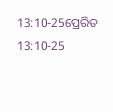13:10-25ପ୍ରେରିତ 13:10-25